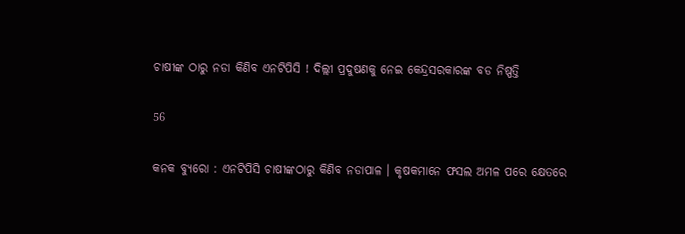ଚାଷୀଙ୍କ ଠାରୁ ନଡା କିଣିବ ଏନଟିପିସି ! ଦିଲ୍ଲୀ ପ୍ରଦୁଷଣକୁ ନେଇ କେନ୍ଦ୍ରସରକାରଙ୍କ ବଡ ନିଷ୍ପତ୍ତି

56

କନକ ବ୍ୟୁରୋ : ଏନଟିପିସି ଚାଷୀଙ୍କଠାରୁ କିଣିବ ନଡାପାଳ । କୃଷକମାନେ ଫସଲ ଅମଳ ପରେ କ୍ଷେତରେ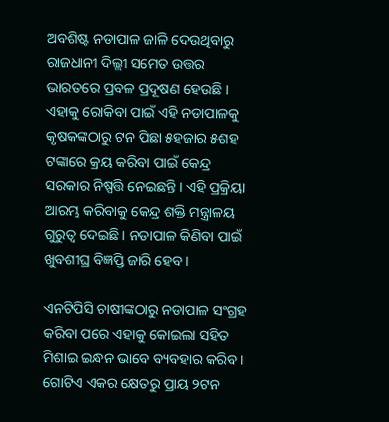ଅବଶିଷ୍ଟ ନଡାପାଳ ଜାଳି ଦେଉଥିବାରୁ ରାଜଧାନୀ ଦିଲ୍ଲୀ ସମେତ ଉତ୍ତର ଭାରତରେ ପ୍ରବଳ ପ୍ରଦୂଷଣ ହେଉଛି । ଏହାକୁ ରୋକିବା ପାଇଁ ଏହି ନଡାପାଳକୁ କୃଷକଙ୍କଠାରୁ ଟନ ପିଛା ୫ହଜାର ୫ଶହ ଟଙ୍କାରେ କ୍ରୟ କରିବା ପାଇଁ କେନ୍ଦ୍ର ସରକାର ନିଷ୍ପତ୍ତି ନେଇଛନ୍ତି । ଏହି ପ୍ରକ୍ରିୟା ଆରମ୍ଭ କରିବାକୁ କେନ୍ଦ୍ର ଶକ୍ତି ମନ୍ତ୍ରାଳୟ ଗୁରୁତ୍ୱ ଦେଇଛି । ନଡାପାଳ କିଣିବା ପାଇଁ ଖୁବଶୀଘ୍ର ବିଜ୍ଞପ୍ତି ଜାରି ହେବ ।

ଏନଟିପିସି ଚାଷୀଙ୍କଠାରୁ ନଡାପାଳ ସଂଗ୍ରହ କରିବା ପରେ ଏହାକୁ କୋଇଲା ସହିତ ମିଶାଇ ଇନ୍ଧନ ଭାବେ ବ୍ୟବହାର କରିବ । ଗୋଟିଏ ଏକର କ୍ଷେତରୁ ପ୍ରାୟ ୨ଟନ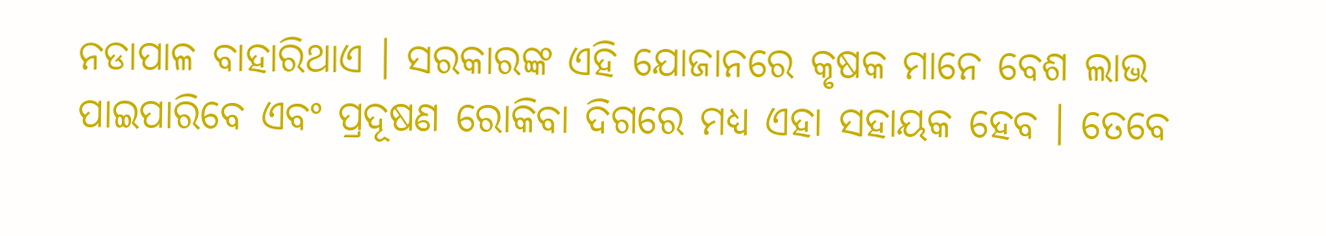ନଡାପାଳ ବାହାରିଥାଏ । ସରକାରଙ୍କ ଏହି ଯୋଜାନରେ କୃଷକ ମାନେ ବେଶ ଲାଭ ପାଇପାରିବେ ଏବଂ ପ୍ରଦୂଷଣ ରୋକିବା ଦିଗରେ ମଧ୍ୟ ଏହା ସହାୟକ ହେବ । ତେବେ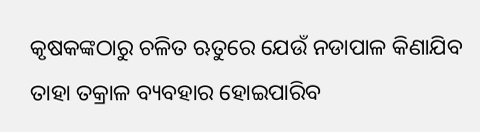କୃଷକଙ୍କଠାରୁ ଚଳିତ ଋତୁରେ ଯେଉଁ ନଡାପାଳ କିଣାଯିବ ତାହା ତକ୍ରାଳ ବ୍ୟବହାର ହୋଇପାରିବ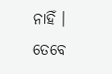ନାହିଁ । ତେବେ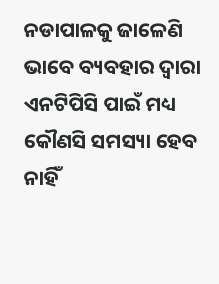ନଡାପାଳକୁ ଜାଳେଣି ଭାବେ ବ୍ୟବହାର ଦ୍ୱାରା ଏନଟିପିସି ପାଇଁ ମଧ୍ୟ କୌଣସି ସମସ୍ୟା ହେବ ନାହିଁ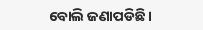ବୋଲି ଜଣାପଡିଛି ।